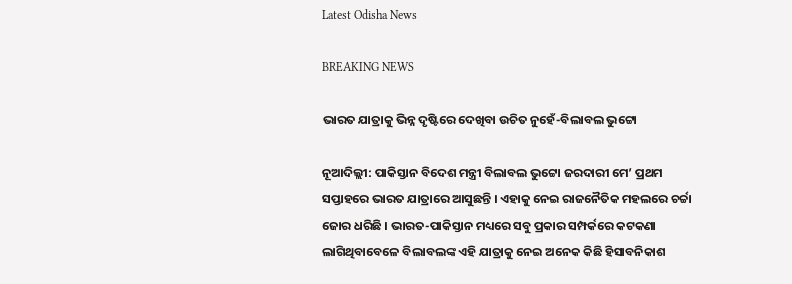Latest Odisha News

BREAKING NEWS

ଭାରତ ଯାତ୍ରାକୁ ଭିନ୍ନ ଦୃଷ୍ଟିରେ ଦେଖିବା ଉଚିତ ନୁହେଁ-ବିଲାବଲ ଭୁଟ୍ଟୋ

ନୂଆଦିଲ୍ଲୀ: ପାକିସ୍ତାନ ବିଦେଶ ମନ୍ତ୍ରୀ ବିଲାବଲ ଭୁଟ୍ଟୋ ଜରଦାରୀ ମେ’ ପ୍ରଥମ ସପ୍ତାହରେ ଭାରତ ଯାତ୍ରାରେ ଆସୁଛନ୍ତି । ଏହାକୁ ନେଇ ରାଜନୈତିକ ମହଲରେ ଚର୍ଚ୍ଚା ଜୋର ଧରିଛି । ଭାରତ-ପାକିସ୍ତାନ ମଧ୍ୟରେ ସବୁ ପ୍ରକାର ସମ୍ପର୍କରେ କଟକଣା ଲାଗିଥିବାବେଳେ ବିଲାବଲଙ୍କ ଏହି ଯାତ୍ରାକୁ ନେଇ ଅନେକ କିଛି ହିସାବନିକାଶ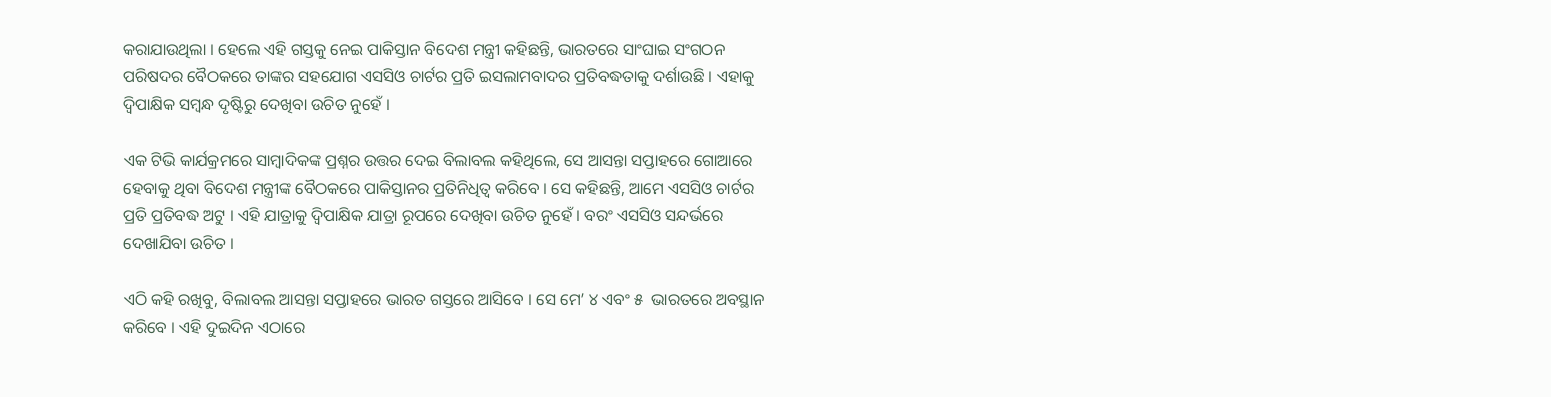କରାଯାଉଥିଲା । ହେଲେ ଏହି ଗସ୍ତକୁ ନେଇ ପାକିସ୍ତାନ ବିଦେଶ ମନ୍ତ୍ରୀ କହିଛନ୍ତି, ଭାରତରେ ସାଂଘାଇ ସଂଗଠନ ପରିଷଦର ବୈଠକରେ ତାଙ୍କର ସହଯୋଗ ଏସସିଓ ଚାର୍ଟର ପ୍ରତି ଇସଲାମବାଦର ପ୍ରତିବଦ୍ଧତାକୁ ଦର୍ଶାଉଛି । ଏହାକୁ ଦ୍ୱିପାକ୍ଷିକ ସମ୍ବନ୍ଧ ଦୃଷ୍ଟିରୁ ଦେଖିବା ଉଚିତ ନୁହେଁ ।

ଏକ ଟିଭି କାର୍ଯକ୍ରମରେ ସାମ୍ବାଦିକଙ୍କ ପ୍ରଶ୍ନର ଉତ୍ତର ଦେଇ ବିଲାବଲ କହିଥିଲେ, ସେ ଆସନ୍ତା ସପ୍ତାହରେ ଗୋଆରେ ହେବାକୁ ଥିବା ବିଦେଶ ମନ୍ତ୍ରୀଙ୍କ ବୈଠକରେ ପାକିସ୍ତାନର ପ୍ରତିନିଧିତ୍ୱ କରିବେ । ସେ କହିଛନ୍ତି, ଆମେ ଏସସିଓ ଚାର୍ଟର ପ୍ରତି ପ୍ରତିବଦ୍ଧ ଅଟୁ । ଏହି ଯାତ୍ରାକୁ ଦ୍ୱିପାକ୍ଷିକ ଯାତ୍ରା ରୂପରେ ଦେଖିବା ଉଚିତ ନୁହେଁ । ବରଂ ଏସସିଓ ସନ୍ଦର୍ଭରେ ଦେଖାଯିବା ଉଚିତ ।

ଏଠି କହି ରଖିବୁ, ବିଲାବଲ ଆସନ୍ତା ସପ୍ତାହରେ ଭାରତ ଗସ୍ତରେ ଆସିବେ । ସେ ମେ’ ୪ ଏବଂ ୫  ଭାରତରେ ଅବସ୍ଥାନ କରିବେ । ଏହି ଦୁଇଦିନ ଏଠାରେ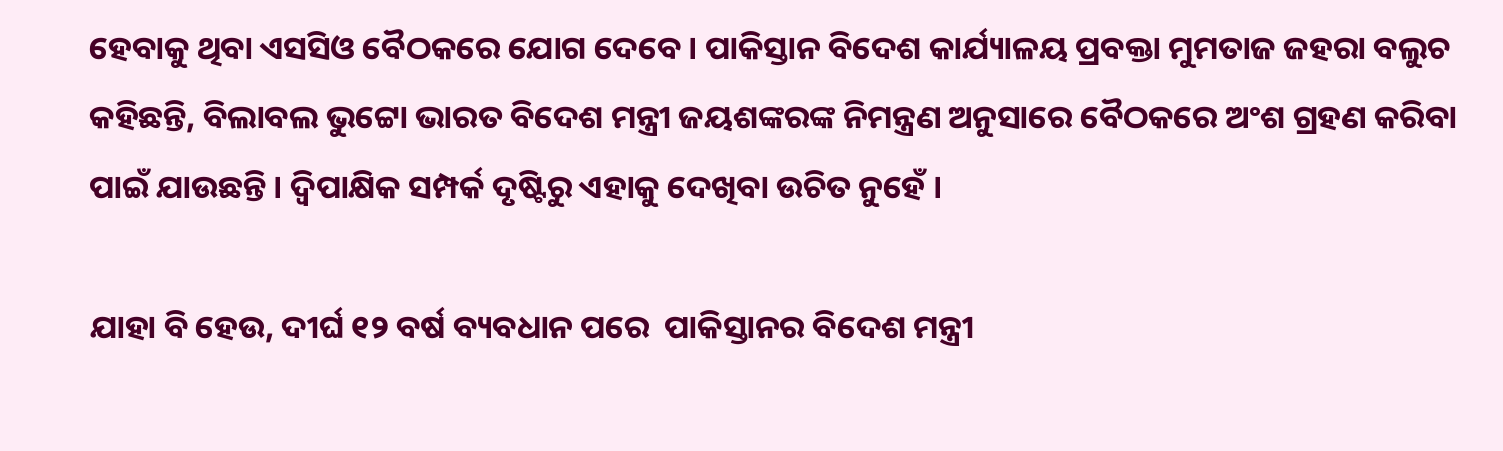ହେବାକୁ ଥିବା ଏସସିଓ ବୈଠକରେ ଯୋଗ ଦେବେ । ପାକିସ୍ତାନ ବିଦେଶ କାର୍ଯ୍ୟାଳୟ ପ୍ରବକ୍ତା ମୁମତାଜ ଜହରା ବଲୁଚ କହିଛନ୍ତି, ବିଲାବଲ ଭୁଟ୍ଟୋ ଭାରତ ବିଦେଶ ମନ୍ତ୍ରୀ ଜୟଶଙ୍କରଙ୍କ ନିମନ୍ତ୍ରଣ ଅନୁସାରେ ବୈଠକରେ ଅଂଶ ଗ୍ରହଣ କରିବା ପାଇଁ ଯାଉଛନ୍ତି । ଦ୍ୱିପାକ୍ଷିକ ସମ୍ପର୍କ ଦୃଷ୍ଟିରୁ ଏହାକୁ ଦେଖିବା ଉଚିତ ନୁହେଁ ।

ଯାହା ବି ହେଉ, ଦୀର୍ଘ ୧୨ ବର୍ଷ ବ୍ୟବଧାନ ପରେ  ପାକିସ୍ତାନର ବିଦେଶ ମନ୍ତ୍ରୀ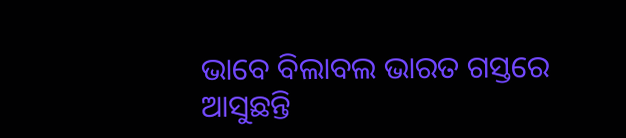ଭାବେ ବିଲାବଲ ଭାରତ ଗସ୍ତରେ ଆସୁଛନ୍ତି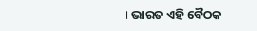। ଭାରତ ଏହି ବୈଠକ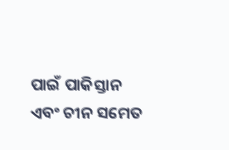ପାଇଁ ପାକିସ୍ତାନ ଏବଂ ଚୀନ ସମେତ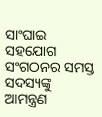ସାଂଘାଇ ସହଯୋଗ ସଂଗଠନର ସମସ୍ତ ସଦସ୍ୟଙ୍କୁ ଆମନ୍ତ୍ରଣ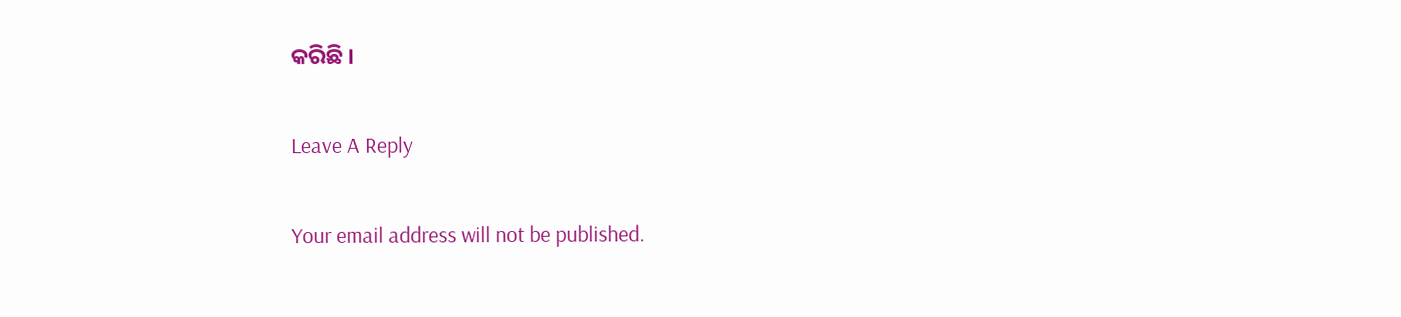କରିଛି ।

Leave A Reply

Your email address will not be published.